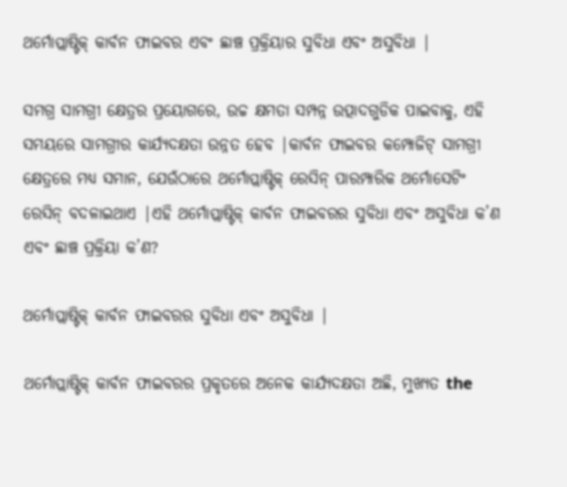ଥର୍ମୋପ୍ଲାଷ୍ଟିକ୍ କାର୍ବନ ଫାଇବର ଏବଂ ଛାଞ୍ଚ ପ୍ରକ୍ରିୟାର ସୁବିଧା ଏବଂ ଅସୁବିଧା |

ସମଗ୍ର ସାମଗ୍ରୀ କ୍ଷେତ୍ରର ପ୍ରୟୋଗରେ, ଉଚ୍ଚ କ୍ଷମତା ସମ୍ପନ୍ନ ଉତ୍ପାଦଗୁଡିକ ପାଇବାକୁ, ଏହି ସମୟରେ ସାମଗ୍ରୀର କାର୍ଯ୍ୟଦକ୍ଷତା ଉନ୍ନତ ହେବ |କାର୍ବନ ଫାଇବର କମ୍ପୋଜିଟ୍ ସାମଗ୍ରୀ କ୍ଷେତ୍ରରେ ମଧ୍ୟ ସମାନ, ଯେଉଁଠାରେ ଥର୍ମୋପ୍ଲାଷ୍ଟିକ୍ ରେସିନ୍ ପାରମ୍ପାରିକ ଥର୍ମୋସେଟିଂ ରେସିନ୍ ବଦଳାଇଥାଏ |ଏହି ଥର୍ମୋପ୍ଲାଷ୍ଟିକ୍ କାର୍ବନ ଫାଇବରର ସୁବିଧା ଏବଂ ଅସୁବିଧା କ’ଣ ଏବଂ ଛାଞ୍ଚ ପ୍ରକ୍ରିୟା କ’ଣ?

ଥର୍ମୋପ୍ଲାଷ୍ଟିକ୍ କାର୍ବନ ଫାଇବରର ସୁବିଧା ଏବଂ ଅସୁବିଧା |

ଥର୍ମୋପ୍ଲାଷ୍ଟିକ୍ କାର୍ବନ ଫାଇବରର ପ୍ରକୃତରେ ଅନେକ କାର୍ଯ୍ୟଦକ୍ଷତା ଅଛି, ମୁଖ୍ୟତ the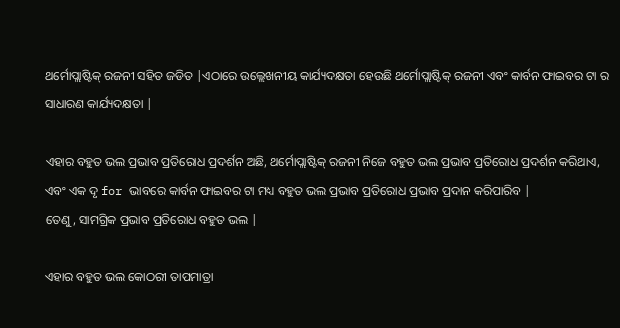ଥର୍ମୋପ୍ଲାଷ୍ଟିକ୍ ରଜନୀ ସହିତ ଜଡିତ |ଏଠାରେ ଉଲ୍ଲେଖନୀୟ କାର୍ଯ୍ୟଦକ୍ଷତା ହେଉଛି ଥର୍ମୋପ୍ଲାଷ୍ଟିକ୍ ରଜନୀ ଏବଂ କାର୍ବନ ଫାଇବର ଟା ର ସାଧାରଣ କାର୍ଯ୍ୟଦକ୍ଷତା |

ଏହାର ବହୁତ ଭଲ ପ୍ରଭାବ ପ୍ରତିରୋଧ ପ୍ରଦର୍ଶନ ଅଛି, ଥର୍ମୋପ୍ଲାଷ୍ଟିକ୍ ରଜନୀ ନିଜେ ବହୁତ ଭଲ ପ୍ରଭାବ ପ୍ରତିରୋଧ ପ୍ରଦର୍ଶନ କରିଥାଏ, ଏବଂ ଏକ ଦୃ for ଭାବରେ କାର୍ବନ ଫାଇବର ଟା ମଧ୍ୟ ବହୁତ ଭଲ ପ୍ରଭାବ ପ୍ରତିରୋଧ ପ୍ରଭାବ ପ୍ରଦାନ କରିପାରିବ |
ତେଣୁ, ସାମଗ୍ରିକ ପ୍ରଭାବ ପ୍ରତିରୋଧ ବହୁତ ଭଲ |

ଏହାର ବହୁତ ଭଲ କୋଠରୀ ତାପମାତ୍ରା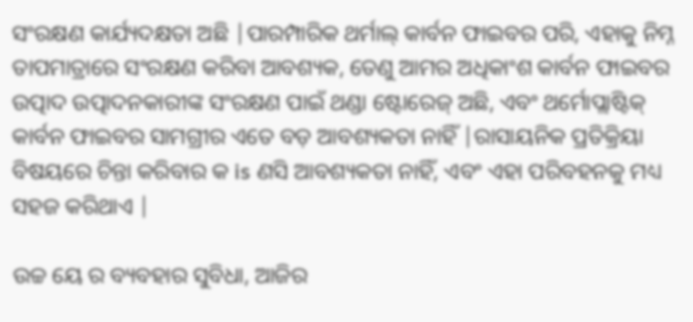ସଂରକ୍ଷଣ କାର୍ଯ୍ୟଦକ୍ଷତା ଅଛି |ପାରମ୍ପାରିକ ଥର୍ମାଲ୍ କାର୍ବନ ଫାଇବର ପରି, ଏହାକୁ ନିମ୍ନ ତାପମାତ୍ରାରେ ସଂରକ୍ଷଣ କରିବା ଆବଶ୍ୟକ, ତେଣୁ ଆମର ଅଧିକାଂଶ କାର୍ବନ ଫାଇବର ଉତ୍ପାଦ ଉତ୍ପାଦନକାରୀଙ୍କ ସଂରକ୍ଷଣ ପାଇଁ ଥଣ୍ଡା ଷ୍ଟୋରେଜ୍ ଅଛି, ଏବଂ ଥର୍ମୋପ୍ଲାଷ୍ଟିକ୍ କାର୍ବନ ଫାଇବର ସାମଗ୍ରୀର ଏତେ ବଡ଼ ଆବଶ୍ୟକତା ନାହିଁ |ରାସାୟନିକ ପ୍ରତିକ୍ରିୟା ବିଷୟରେ ଚିନ୍ତା କରିବାର କ is ଣସି ଆବଶ୍ୟକତା ନାହିଁ, ଏବଂ ଏହା ପରିବହନକୁ ମଧ୍ୟ ସହଜ କରିଥାଏ |

ଉଚ୍ଚ ୟେ ର ବ୍ୟବହାର ସୁବିଧା, ଆଜିର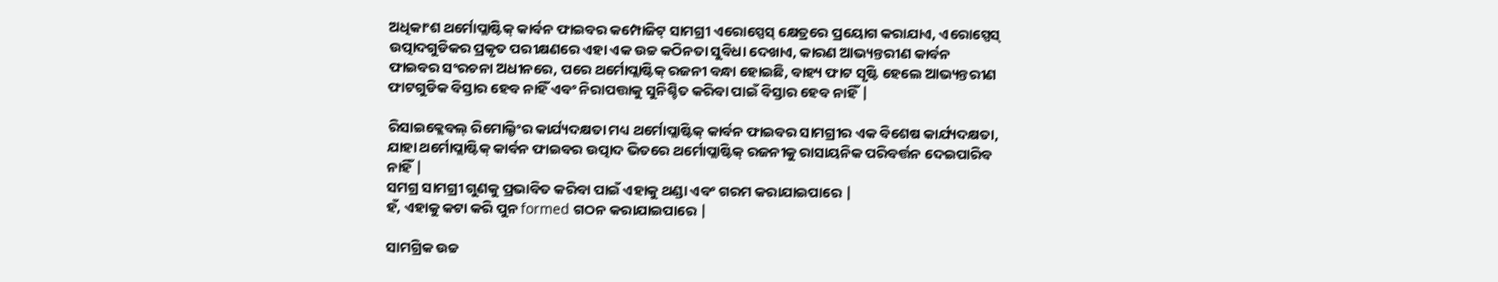ଅଧିକାଂଶ ଥର୍ମୋପ୍ଲାଷ୍ଟିକ୍ କାର୍ବନ ଫାଇବର କମ୍ପୋଜିଟ୍ ସାମଗ୍ରୀ ଏରୋସ୍ପେସ୍ କ୍ଷେତ୍ରରେ ପ୍ରୟୋଗ କରାଯାଏ, ଏରୋସ୍ପେସ୍ ଉତ୍ପାଦଗୁଡିକର ପ୍ରକୃତ ପରୀକ୍ଷଣରେ ଏହା ଏକ ଉଚ୍ଚ କଠିନତା ସୁବିଧା ଦେଖାଏ, କାରଣ ଆଭ୍ୟନ୍ତରୀଣ କାର୍ବନ ଫାଇବର ସଂରଚନା ଅଧୀନରେ, ପରେ ଥର୍ମୋପ୍ଲାଷ୍ଟିକ୍ ରଜନୀ ବନ୍ଧା ହୋଇଛି, ବାହ୍ୟ ଫାଟ ସୃଷ୍ଟି ହେଲେ ଆଭ୍ୟନ୍ତରୀଣ ଫାଟଗୁଡିକ ବିସ୍ତାର ହେବ ନାହିଁ ଏବଂ ନିରାପତ୍ତାକୁ ସୁନିଶ୍ଚିତ କରିବା ପାଇଁ ବିସ୍ତାର ହେବ ନାହିଁ |

ରିସାଇକ୍ଲେବଲ୍ ରିମୋଲ୍ଡିଂର କାର୍ଯ୍ୟଦକ୍ଷତା ମଧ୍ୟ ଥର୍ମୋପ୍ଲାଷ୍ଟିକ୍ କାର୍ବନ ଫାଇବର ସାମଗ୍ରୀର ଏକ ବିଶେଷ କାର୍ଯ୍ୟଦକ୍ଷତା, ଯାହା ଥର୍ମୋପ୍ଲାଷ୍ଟିକ୍ କାର୍ବନ ଫାଇବର ଉତ୍ପାଦ ଭିତରେ ଥର୍ମୋପ୍ଲାଷ୍ଟିକ୍ ରଜନୀକୁ ରାସାୟନିକ ପରିବର୍ତ୍ତନ ଦେଇପାରିବ ନାହିଁ |
ସମଗ୍ର ସାମଗ୍ରୀ ଗୁଣକୁ ପ୍ରଭାବିତ କରିବା ପାଇଁ ଏହାକୁ ଥଣ୍ଡା ଏବଂ ଗରମ କରାଯାଇପାରେ |
ହଁ, ଏହାକୁ କଟା କରି ପୁନ formed ଗଠନ କରାଯାଇପାରେ |

ସାମଗ୍ରିକ ଉଚ୍ଚ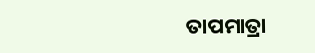ତାପମାତ୍ରା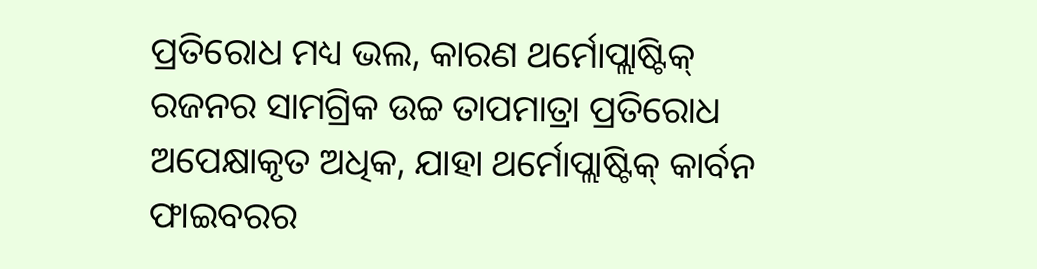ପ୍ରତିରୋଧ ମଧ୍ୟ ଭଲ, କାରଣ ଥର୍ମୋପ୍ଲାଷ୍ଟିକ୍ ରଜନର ସାମଗ୍ରିକ ଉଚ୍ଚ ତାପମାତ୍ରା ପ୍ରତିରୋଧ ଅପେକ୍ଷାକୃତ ଅଧିକ, ଯାହା ଥର୍ମୋପ୍ଲାଷ୍ଟିକ୍ କାର୍ବନ ଫାଇବରର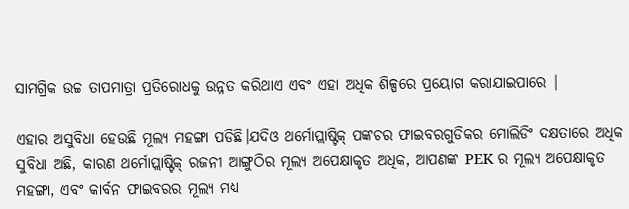ସାମଗ୍ରିକ ଉଚ୍ଚ ତାପମାତ୍ରା ପ୍ରତିରୋଧକୁ ଉନ୍ନତ କରିଥାଏ ଏବଂ ଏହା ଅଧିକ ଶିଳ୍ପରେ ପ୍ରୟୋଗ କରାଯାଇପାରେ |

ଏହାର ଅସୁବିଧା ହେଉଛି ମୂଲ୍ୟ ମହଙ୍ଗା ପଡିଛି।ଯଦିଓ ଥର୍ମୋପ୍ଲାଷ୍ଟିକ୍ ପଙ୍କଚର ଫାଇବରଗୁଡିକର ମୋଲିଡିଂ ଦକ୍ଷତାରେ ଅଧିକ ସୁବିଧା ଅଛି, କାରଣ ଥର୍ମୋପ୍ଲାଷ୍ଟିକ୍ ରଜନୀ ଆଙ୍ଗୁଠିର ମୂଲ୍ୟ ଅପେକ୍ଷାକୃତ ଅଧିକ, ଆପଣଙ୍କ PEK ର ମୂଲ୍ୟ ଅପେକ୍ଷାକୃତ ମହଙ୍ଗା, ଏବଂ କାର୍ବନ ଫାଇବରର ମୂଲ୍ୟ ମଧ୍ୟ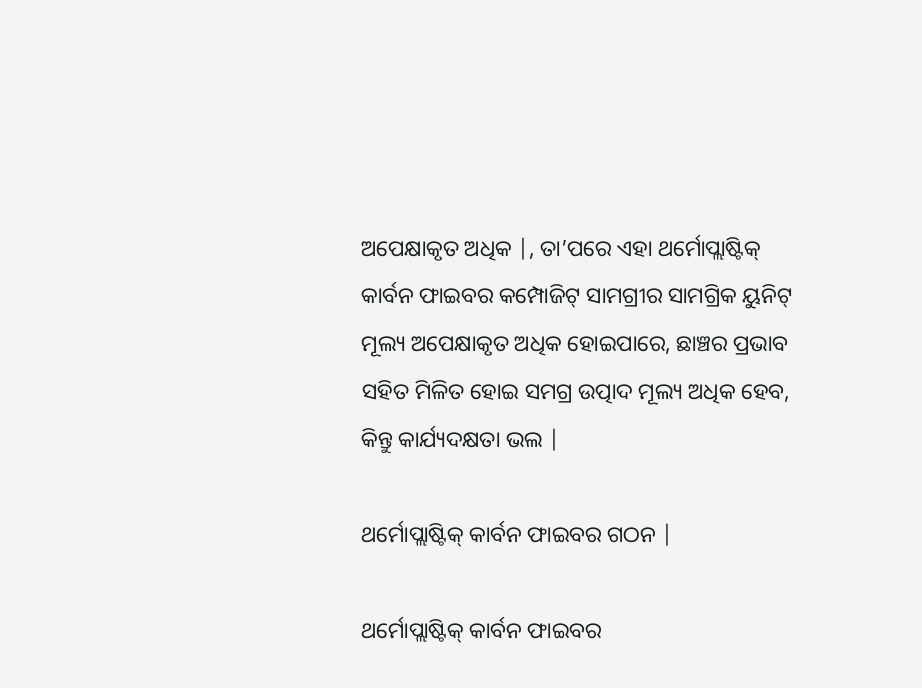ଅପେକ୍ଷାକୃତ ଅଧିକ |, ତା’ପରେ ଏହା ଥର୍ମୋପ୍ଲାଷ୍ଟିକ୍ କାର୍ବନ ଫାଇବର କମ୍ପୋଜିଟ୍ ସାମଗ୍ରୀର ସାମଗ୍ରିକ ୟୁନିଟ୍ ମୂଲ୍ୟ ଅପେକ୍ଷାକୃତ ଅଧିକ ହୋଇପାରେ, ଛାଞ୍ଚର ପ୍ରଭାବ ସହିତ ମିଳିତ ହୋଇ ସମଗ୍ର ଉତ୍ପାଦ ମୂଲ୍ୟ ଅଧିକ ହେବ, କିନ୍ତୁ କାର୍ଯ୍ୟଦକ୍ଷତା ଭଲ |

ଥର୍ମୋପ୍ଲାଷ୍ଟିକ୍ କାର୍ବନ ଫାଇବର ଗଠନ |

ଥର୍ମୋପ୍ଲାଷ୍ଟିକ୍ କାର୍ବନ ଫାଇବର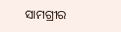ସାମଗ୍ରୀର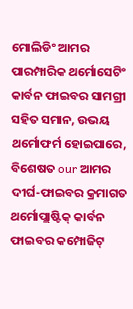ମୋଲିଡିଂ ଆମର ପାରମ୍ପାରିକ ଥର୍ମୋସେଟିଂ କାର୍ବନ ଫାଇବର ସାମଗ୍ରୀ ସହିତ ସମାନ, ଉଭୟ ଥର୍ମୋଫର୍ମ ହୋଇପାରେ, ବିଶେଷତ our ଆମର ଦୀର୍ଘ-ଫାଇବର କ୍ରମାଗତ ଥର୍ମୋପ୍ଲାଷ୍ଟିକ୍ କାର୍ବନ ଫାଇବର କମ୍ପୋଜିଟ୍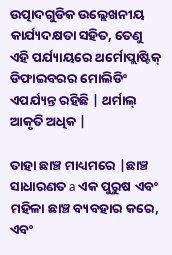ଉତ୍ପାଦଗୁଡିକ ଉଲ୍ଲେଖନୀୟ କାର୍ଯ୍ୟଦକ୍ଷତା ସହିତ, ତେଣୁ ଏହି ପର୍ଯ୍ୟାୟରେ ଥର୍ମୋପ୍ଲାଷ୍ଟିକ୍ ଡିଫାଇବରର ମୋଲିଡିଂ ଏପର୍ଯ୍ୟନ୍ତ ରହିଛି | ଥର୍ମାଲ୍ ଆକୃତି ଅଧିକ |

ତାହା ଛାଞ୍ଚ ମାଧ୍ୟମରେ |ଛାଞ୍ଚ ସାଧାରଣତ a ଏକ ପୁରୁଷ ଏବଂ ମହିଳା ଛାଞ୍ଚ ବ୍ୟବହାର କରେ, ଏବଂ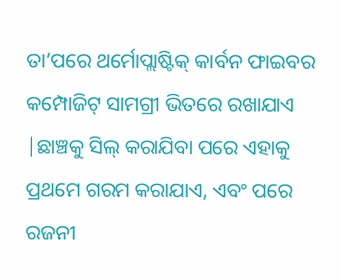ତା’ପରେ ଥର୍ମୋପ୍ଲାଷ୍ଟିକ୍ କାର୍ବନ ଫାଇବର କମ୍ପୋଜିଟ୍ ସାମଗ୍ରୀ ଭିତରେ ରଖାଯାଏ |ଛାଞ୍ଚକୁ ସିଲ୍ କରାଯିବା ପରେ ଏହାକୁ ପ୍ରଥମେ ଗରମ କରାଯାଏ, ଏବଂ ପରେ ରଜନୀ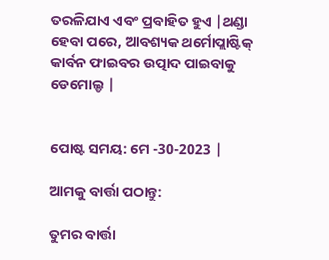ତରଳିଯାଏ ଏବଂ ପ୍ରବାହିତ ହୁଏ |ଥଣ୍ଡା ହେବା ପରେ, ଆବଶ୍ୟକ ଥର୍ମୋପ୍ଲାଷ୍ଟିକ୍ କାର୍ବନ ଫାଇବର ଉତ୍ପାଦ ପାଇବାକୁ ଡେମୋଲ୍ଡ |


ପୋଷ୍ଟ ସମୟ: ମେ -30-2023 |

ଆମକୁ ବାର୍ତ୍ତା ପଠାନ୍ତୁ:

ତୁମର ବାର୍ତ୍ତା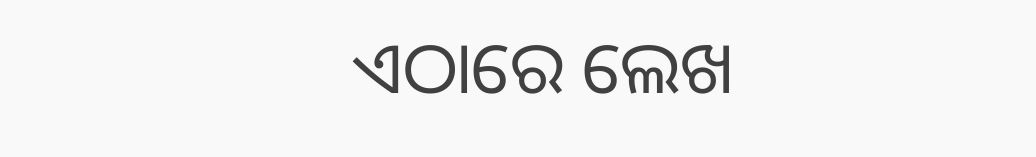ଏଠାରେ ଲେଖ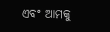ଏବଂ ଆମକୁ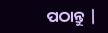ପଠାନ୍ତୁ |